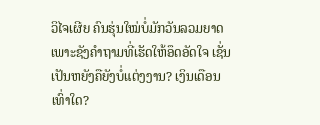ວິໄຈເຜີຍ ຄົນຮຸ່ນໃໝ່ບໍ່ມັກວັນລວມຍາດ ເພາະຊັງຄໍາຖາມທີ່ເຮັດໃຫ້ອຶດອັດໃຈ ເຊັ່ນເປັນຫຍັງຄືຍັງບໍ່ແຕ່ງງານ? ເງິນເດືອນເທົ່າໃດ?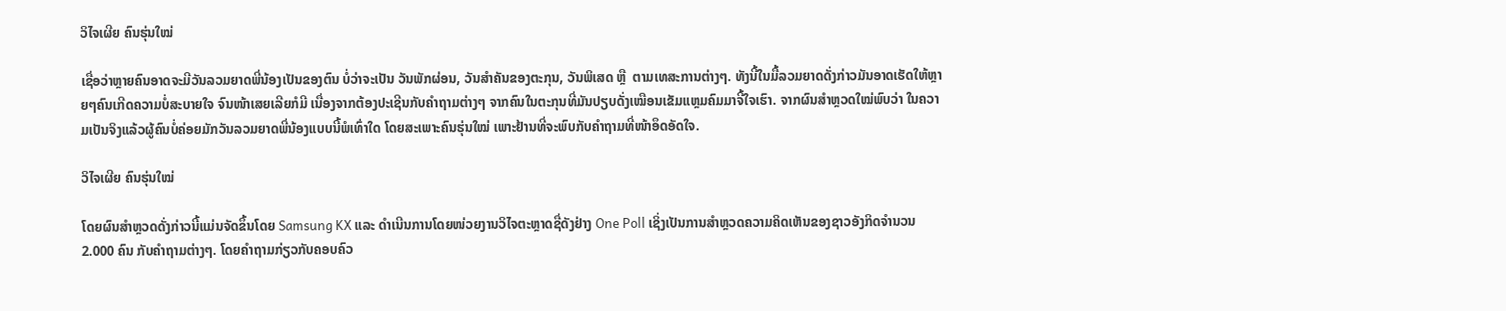ວິໄຈເຜີຍ ຄົນຮຸ່ນໃໝ່

ເຊື່ອວ່າຫຼາຍຄົນອາດຈະມີວັນລວມຍາດພີ່ນ້ອງເປັນຂອງຕົນ ບໍ່ວ່າຈະເປັນ ວັນພັກຜ່ອນ, ວັນສຳຄັນຂອງຕະກຸນ, ວັນພິເສດ ຫຼື  ຕາມເທສະການຕ່າງໆ. ທັງນີ້ໃນມື້ລວມຍາດດັ່ງກ່າວມັນອາດເຮັດໃຫ້ຫຼາຍໆຄົນເກີດຄວາມບໍ່ສະບາຍໃຈ ຈົນໜ້າເສຍເລີຍກໍມີ ເນື່ອງຈາກຕ້ອງປະເຊີນກັບຄຳຖາມຕ່າງໆ ຈາກຄົນໃນຕະກຸນທີ່ມັນປຽບດັ່ງເໝືອນເຂັມແຫຼມຄົມມາຈີ້ໃຈເຮົາ. ຈາກຜົນສຳຫຼວດໃໝ່ພົບວ່າ ໃນຄວາມເປັນຈິງແລ້ວຜູ້ຄົນບໍ່ຄ່ອຍມັກວັນລວມຍາດພີ່ນ້ອງແບບນີ້ພໍເທົ່າໃດ ໂດຍສະເພາະຄົນຮຸ່ນໃໝ່ ເພາະຢ້ານທີ່ຈະພົບກັບຄຳຖາມທີ່ໜ້າອຶດອັດໃຈ.

ວິໄຈເຜີຍ ຄົນຮຸ່ນໃໝ່

ໂດຍຜົນສຳຫຼວດດັ່ງກ່າວນີ້ແມ່ນຈັດຂຶ້ນໂດຍ Samsung KX ແລະ ດຳເນີນການໂດຍໜ່ວຍງານວິໄຈຕະຫຼາດຊື່ດັງຢ່າງ One Poll ເຊິ່ງເປັນການສຳຫຼວດຄວາມຄິດເຫັນຂອງຊາວອັງກິດຈຳນວນ 2.000 ຄົນ ກັບຄຳຖາມຕ່າງໆ. ໂດຍຄຳຖາມກ່ຽວກັບຄອບຄົວ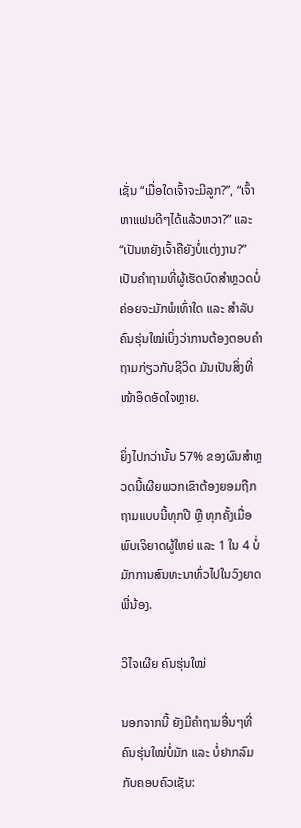ເຊັ່ນ “ເມື່ອໃດເຈົ້າຈະມີລູກ?”, “ເຈົ້າຫາແຟນດີໆໄດ້ແລ້ວຫວາ?” ແລະ “ເປັນຫຍັງເຈົ້າຄືຍັງບໍ່ແຕ່ງງານ?” ເປັນຄຳຖາມທີ່ຜູ້ເຮັດບົດສຳຫຼວດບໍ່ຄ່ອຍຈະມັກພໍເທົ່າໃດ ແລະ ສຳລັບຄົນຮຸ່ນໃໝ່ເບິ່ງວ່າການຕ້ອງຕອບຄຳຖາມກ່ຽວກັບຊີວິດ ມັນເປັນສິ່ງທີ່ໜ້າອຶດອັດໃຈຫຼາຍ.

ຍິ່ງໄປກວ່ານັ້ນ 57% ຂອງຜົນສຳຫຼວດນີ້ເຜີຍພວກເຂົາຕ້ອງຍອມຖືກຖາມແບບນີ້ທຸກປີ ຫຼື ທຸກຄັ້ງເມື່ອພົບເຈິຍາດຜູ້ໃຫຍ່ ແລະ 1 ໃນ 4 ບໍ່ມັກການສົນທະນາທົ່ວໄປໃນວົງຍາດພີ່ນ້ອງ.

ວິໄຈເຜີຍ ຄົນຮຸ່ນໃໝ່

ນອກຈາກນີ້ ຍັງມີຄຳຖາມອື່ນໆທີ່ຄົນຮຸ່ນໃໝ່ບໍ່ມັກ ແລະ ບໍ່ຢາກລົມກັບຄອບຄົວເຊັນ: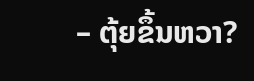– ຕຸ້ຍຂຶ້ນຫວາ?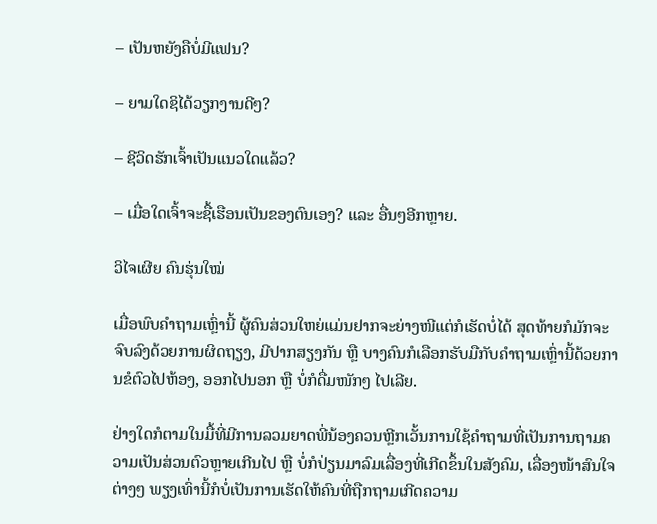– ເປັນຫຍັງຄືບໍ່ມີແຟນ?

– ຍາມໃດຊິໄດ້ວຽກງານດີໆ?

– ຊີວິດຮັກເຈົ້າເປັນແນວໃດແລ້ວ?

– ເມື່ອໃດເຈົ້າຈະຊື້ເຮືອນເປັນຂອງຕົນເອງ? ແລະ ອື່ນໆອີກຫຼາຍ.

ວິໄຈເຜີຍ ຄົນຮຸ່ນໃໝ່

ເມື່ອພົບຄຳຖາມເຫຼົ່ານີ້ ຜູ້ຄົນສ່ວນໃຫຍ່ແມ່ນຢາກຈະຍ່າງໜີແຕ່ກໍເຮັດບໍ່ໄດ້ ສຸດທ້າຍກໍມັກຈະຈົບລົງດ້ວຍການຜິດຖຽງ, ມີປາກສຽງກັນ ຫຼື ບາງຄົນກໍເລືອກຮັບມືກັບຄຳຖາມເຫຼົ່ານີ້ດ້ວຍການຂໍຕົວໄປຫ້ອງ, ອອກໄປນອກ ຫຼື ບໍ່ກໍດື່ມໜັກໆ ໄປເລີຍ.

ຢ່າງໃດກໍຕາມໃນມື້ທີ່ມີການລວມຍາດພີ່ນ້ອງຄວນຫຼີກເວັ້ນການໃຊ້ຄຳຖາມທີ່ເປັນການຖາມຄວາມເປັນສ່ວນຕົວຫຼາຍເກີນໄປ ຫຼື ບໍ່ກໍປ່ຽນມາລົມເລື່ອງທີ່ເກີດຂຶ້ນໃນສັງຄົມ, ເລື່ອງໜ້າສົນໃຈຕ່າງໆ ພຽງເທົ່ານີ້ກໍບໍ່ເປັນການເຮັດໃຫ້ຄົນທີ່ຖືກຖາມເກີດຄວາມ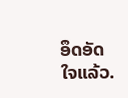ອຶດອັດໃຈແລ້ວ.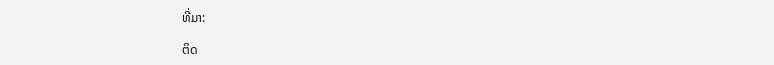ທີ່ມາ:

ຕິດ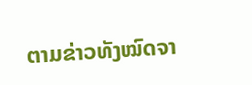ຕາມຂ່າວທັງໝົດຈາ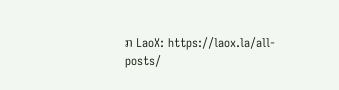ກ LaoX: https://laox.la/all-posts/